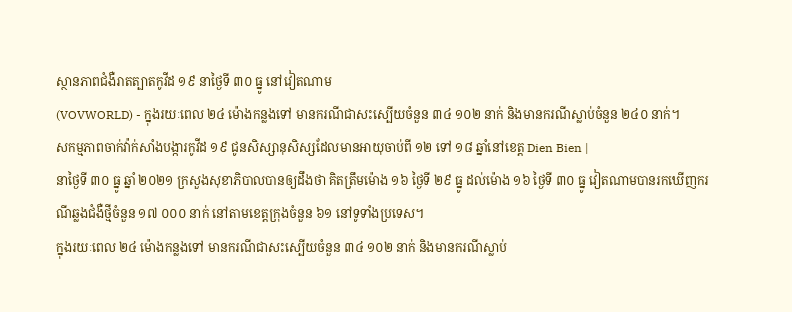ស្ថានភាពជំងឺរាតត្បាតកូវីដ ១៩ នាថ្ងៃទី ៣០ ធ្នូ នៅវៀតណាម
(VOVWORLD) - ក្នុងរយៈពេល ២៤ ម៉ោងកន្លងទៅ មានករណីជាសះស្បើយចំនួន ៣៤ ១០២ នាក់ និងមានករណីស្លាប់ចំនួន ២៤០ នាក់។
សកម្មភាពចាក់វ៉ាក់សាំងបង្ការកូវីដ ១៩ ជូនសិស្សានុសិស្សដែលមានអាយុចាប់ពី ១២ ទៅ ១៨ ឆ្នាំនៅខេត្ត Dien Bien |
នាថ្ងៃទី ៣០ ធ្នូ ឆ្នាំ ២០២១ ក្រសួងសុខាភិបាលបានឲ្យដឹងថា គិតត្រឹមម៉ោង ១៦ ថ្ងៃទី ២៩ ធ្នូ ដល់ម៉ោង ១៦ ថ្ងៃទី ៣០ ធ្នូ វៀតណាមបានរកឃើញករណីឆ្លងជំងឺថ្មីចំនួន ១៧ ០០០ នាក់ នៅតាមខេត្តក្រុងចំនួន ៦១ នៅទូទាំងប្រទេស។
ក្នុងរយៈពេល ២៤ ម៉ោងកន្លងទៅ មានករណីជាសះស្បើយចំនួន ៣៤ ១០២ នាក់ និងមានករណីស្លាប់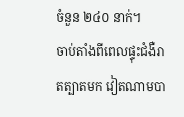ចំនួន ២៤០ នាក់។
ចាប់តាំងពីពេលផ្ទុះជំងឺរាតត្បាតមក វៀតណាមបា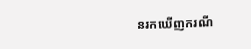នរកឃើញករណី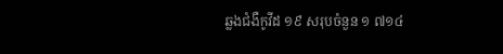ឆ្លងជំងឺកូវីដ ១៩ សរុបចំនួន ១ ៧១៤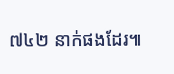៧៤២ នាក់ផងដែរ៕